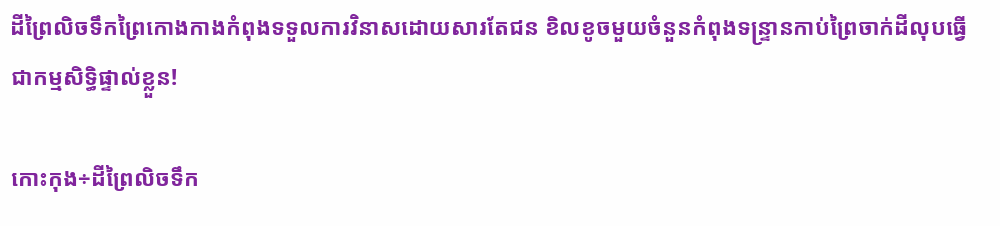ដីព្រៃលិចទឹកព្រៃកោងកាងកំពុងទទួលការវិនាសដោយសារតែជន ខិលខូចមួយចំនួនកំពុងទន្ទ្រានកាប់ព្រៃចាក់ដីលុបធ្វើជាកម្មសិទ្ធិផ្ទាល់ខ្លួន!

កោះកុង÷ដីព្រៃលិចទឹក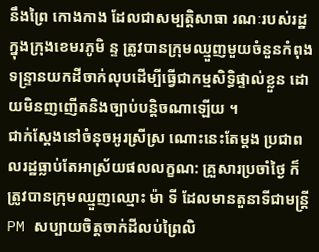នឹងព្រៃ កោងកាង ដែលជាសម្បត្តិសាធា រណៈរបស់រដ្ឋ ក្នុងក្រុងខេមរភូមិ ន្ទ ត្រូវបានក្រុមឈ្មួញមួយចំនួនកំពុងទន្ទ្រានយកដីចាក់លុបដើម្បីធ្វើជាកម្មសិទ្ធិផ្ទាល់ខ្លួន ដោយមិនញញើតនិងច្បាប់បន្តិចណាឡើយ ។
ជាក់ស្តែងនៅចំនុចអូរស្រីស្រ ណោះនេះតែម្តង ប្រជាពលរដ្ឋធ្លាប់តែអាស្រ័យផលលក្ខណ: គ្រួសារប្រចាំថ្ងៃ ក៏ត្រូវបានក្រុមឈ្មួញឈ្មោះ ម៉ា ទី ដែលមានតួនាទីជាមន្ត្រីPM សប្បាយចិត្តចាក់ដីលប់ព្រៃលិ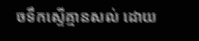ចទឹកស្ទើគ្មានសល់ ដោយ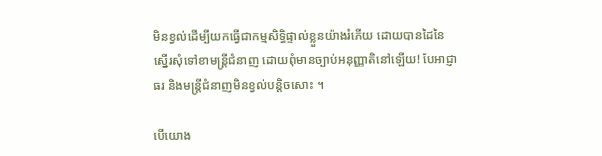មិនខ្វល់ដើម្បីយកធ្វើជាកម្មសិទ្ធិផ្ទាល់ខ្លួនយ៉ាងរំភើយ ដោយបានដៃនៃស្នើរសុំទៅខាមន្ត្រីជំនាញ ដោយពុំមានច្បាប់អនុញ្ញាតិនៅឡើយ! បែអាជ្ញាធរ និងមន្ត្រីជំនាញមិនខ្វល់បន្តិចសោះ ។

បើយោង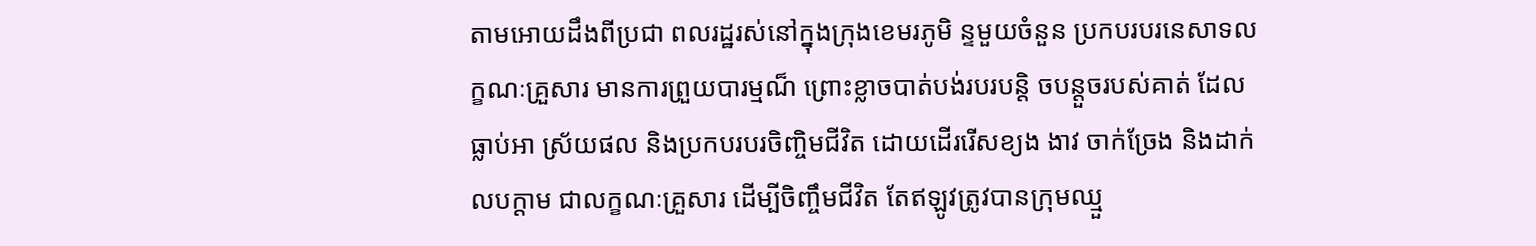តាមអោយដឹងពីប្រជា ពលរដ្ឋរស់នៅក្នុងក្រុងខេមរភូមិ ន្ទមួយចំនួន ប្រកបរបរនេសាទលក្ខណៈគ្រួសារ មានការព្រួយបារម្មណ៏ ព្រោះខ្លាចបាត់បង់របរបន្តិ ចបន្តួចរបស់គាត់ ដែលធ្លាប់អា ស្រ័យផល និងប្រកបរបរចិញ្ចិមជីវិត ដោយដើររើសខ្យង ងាវ ចាក់ច្រែង និងដាក់លបក្តាម ជាលក្ខណៈគ្រួសារ ដើម្បីចិញ្ចឹមជីវិត តែឥឡូវត្រូវបានក្រុមឈ្មួ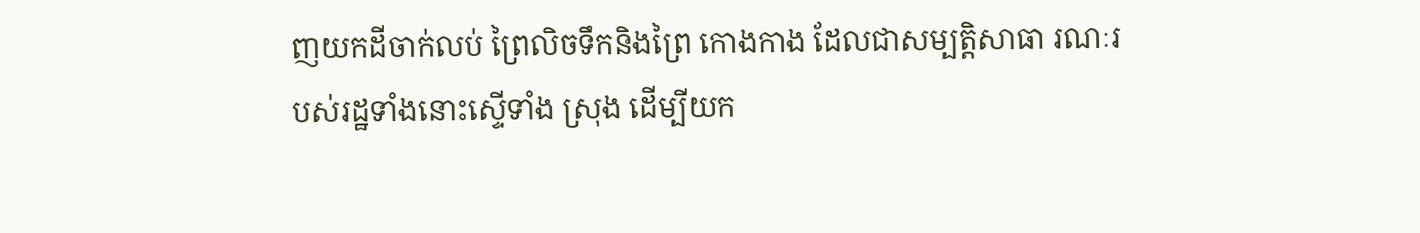ញយកដីចាក់លប់ ព្រៃលិចទឹកនិងព្រៃ កោងកាង ដែលជាសម្បត្តិសាធា រណៈរបស់រដ្ឋទាំងនោះស្ទើទាំង ស្រុង ដើម្បីយក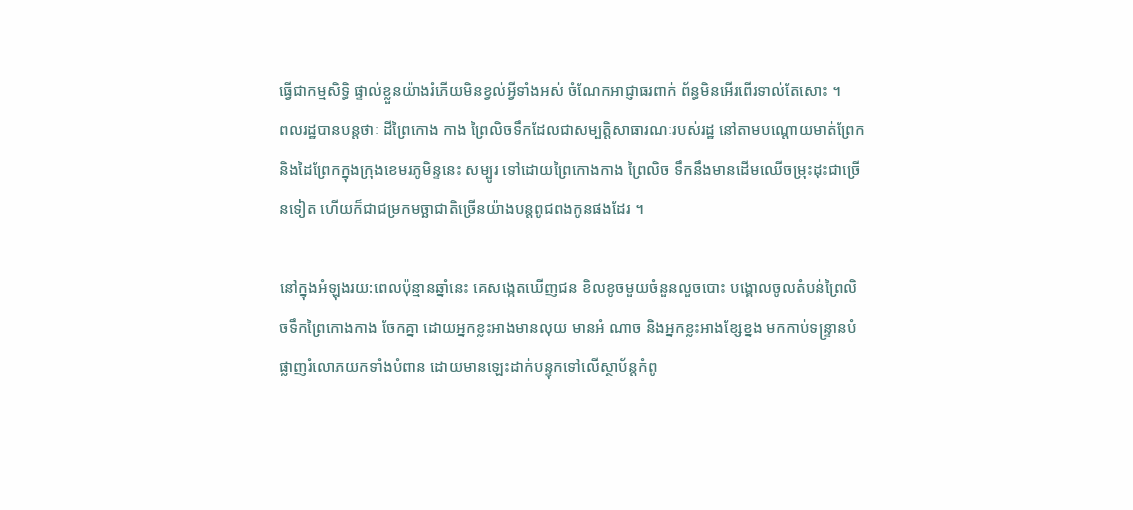ធ្វើជាកម្មសិទ្ធិ ផ្ទាល់ខ្លួនយ៉ាងរំភើយមិនខ្វល់អ្វីទាំងអស់ ចំណែកអាជ្ញាធរពាក់ ព័ន្ធមិនអើរពើរទាល់តែសោះ ។
ពលរដ្ឋបានបន្តថាៈ ដីព្រៃកោង កាង ព្រៃលិចទឹកដែលជាសម្បត្តិសាធារណៈរបស់រដ្ឋ នៅតាមបណ្តោយមាត់ព្រែកនិងដៃព្រែកក្នុងក្រុងខេមរភូមិន្ទនេះ សម្បូរ ទៅដោយព្រៃកោងកាង ព្រៃលិច ទឹកនឹងមានដើមឈើចម្រុះដុះជាច្រើនទៀត ហើយក៏ជាជម្រកមច្ឆាជាតិច្រើនយ៉ាងបន្តពូជពងកូនផងដែរ ។

នៅក្នុងអំឡុងរយ:ពេលប៉ុន្មានឆ្នាំនេះ គេសង្កេតឃើញជន ខិលខូចមួយចំនួនលួចបោះ បង្គោលចូលតំបន់ព្រៃលិចទឹកព្រៃកោងកាង ចែកគ្នា ដោយអ្នកខ្លះអាងមានលុយ មានអំ ណាច និងអ្នកខ្លះអាងខ្សែខ្នង មកកាប់ទន្រ្ទានបំផ្លាញរំលោភយកទាំងបំពាន ដោយមានឡេះដាក់បន្ទុកទៅលើស្ថាប័ន្តកំពូ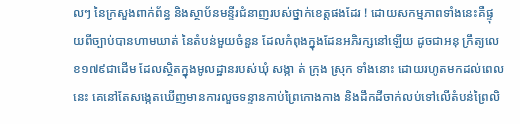លៗ នៃក្រសួងពាក់ព័ន្ធ និងស្ថាប័នមន្ទីរជំនាញរបស់ថ្នាក់ខេត្តផងដែរ ! ដោយសកម្មភាពទាំងនេះគឺផ្ទុយពីច្បាប់បានហាមឃាត់ នៃតំបន់មួយចំនួន ដែលកំពុងក្នុងដែនអភិរក្សនៅឡើយ ដូចជាអនុ ក្រឹត្យលេខ១៧៩ជាដើម ដែលស្ថិតក្នុងមូលដ្ឋានរបស់ឃុំ សង្កា ត់ ក្រុង ស្រុក ទាំងនោះ ដោយរហូតមកដល់ពេលនេះ គេនៅតែសង្កេតឃើញមានការលួចទន្ទានកាប់ព្រៃកោងកាង និងដឹកដីចាក់លប់ទៅលើតំបន់ព្រៃលិ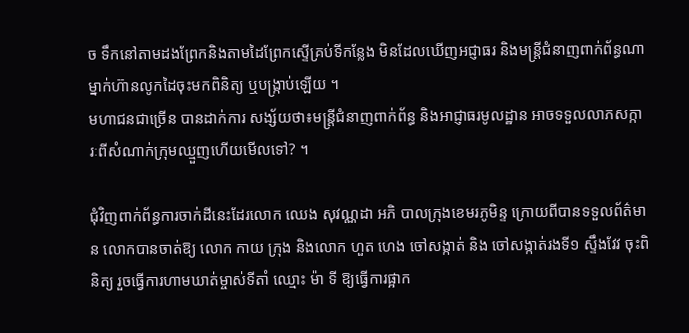ច ទឹកនៅតាមដងព្រែកនិងតាមដៃព្រែកស្ទើគ្រប់ទីកន្លែង មិនដែលឃើញអជ្ញាធរ និងមន្ត្រីជំនាញពាក់ព័ន្ធណាម្នាក់ហ៊ានលូកដៃចុះមកពិនិត្យ ឬបង្ក្រាប់ឡើយ ។
មហាជនជាច្រើន បានដាក់ការ សង្ស័យថា៖មន្ត្រីជំនាញពាក់ព័ន្ធ និងអាជ្ញាធរមូលដ្ឋាន អាចទទួលលាភសក្ការៈពីសំណាក់ក្រុមឈ្មួញហើយមើលទៅ? ។

ជុំវិញពាក់ព័ន្ធការចាក់ដីនេះដែរលោក ឈេង សុវណ្ណដា អភិ បាលក្រុងខេមរភូមិន្ទ ក្រោយពីបានទទួលព័ត៌មាន លោកបានចាត់ឱ្យ លោក កាយ ក្រុង និងលោក ហួត ហេង ចៅសង្កាត់ និង ចៅសង្កាត់រងទី១ ស្ទឹងវែវ ចុះពិនិត្យ រួចធ្វើការហាមឃាត់ម្ចាស់ទីតាំ ឈ្មោះ ម៉ា ទី ឱ្យធ្វើការផ្អាក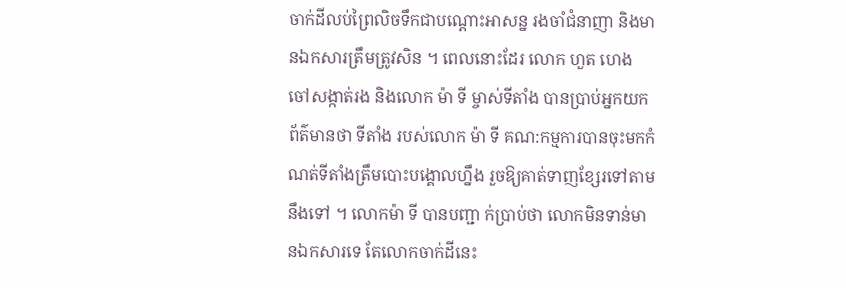ចាក់ដីលប់ព្រៃលិចទឹកជាបណ្តោះអាសន្ន រងចាំជំនាញា និងមានឯកសារត្រឹមត្រូវសិន ។ ពេលនោះដែរ លោក ហួត ហេង
ចៅសង្កាត់រង និងលោក ម៉ា ទី ម្ចាស់ទីតាំង បានប្រាប់អ្នកយក ព័ត៌មានថា ទីតាំង របស់លោក ម៉ា ទី គណ:កម្មការបានចុះមកកំណត់ទីតាំងត្រឹមបោះបង្គោលហ្នឹង រួចឱ្យគាត់ទាញខ្សែរទៅតាមនឹងទៅ ។ លោកម៉ា ទី បានបញ្ជា ក់ប្រាប់ថា លោកមិនទាន់មានឯកសារទេ តែលោកចាក់ដីនេះ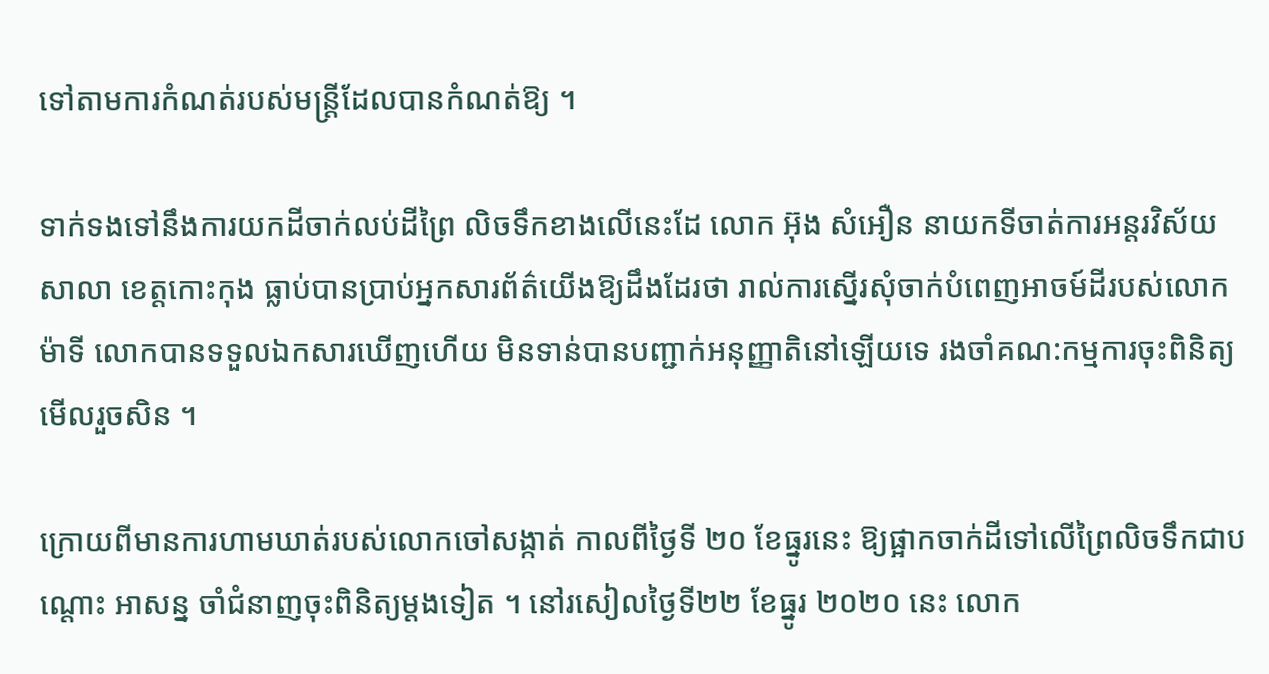ទៅតាមការកំណត់របស់មន្ត្រីដែលបានកំណត់ឱ្យ ។

ទាក់ទងទៅនឹងការយកដីចាក់លប់ដីព្រៃ លិចទឹកខាងលើនេះដែ លោក អ៊ុង សំអឿន នាយកទីចាត់ការអន្តរវិស័យសាលា ខេត្តកោះកុង ធ្លាប់បានប្រាប់អ្នកសារព័ត៌យើងឱ្យដឹងដែរថា រាល់ការស្នើរសុំចាក់បំពេញអាចម៍ដីរបស់លោកម៉ាទី លោកបានទទួលឯកសារឃើញហើយ មិនទាន់បានបញ្ជាក់អនុញ្ញាតិនៅឡើយទេ រងចាំគណ:កម្មការចុះពិនិត្យមើលរួចសិន ។

ក្រោយពីមានការហាមឃាត់របស់លោកចៅសង្កាត់ កាលពីថ្ងៃទី ២០ ខែធ្នូរនេះ ឱ្យផ្អាកចាក់ដីទៅលើព្រៃលិចទឹកជាបណ្តោះ អាសន្ន ចាំជំនាញចុះពិនិត្យម្តងទៀត ។ នៅរសៀលថ្ងៃទី២២ ខែធ្នូរ ២០២០ នេះ លោក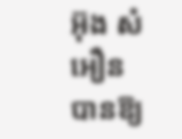អ៊ុង សំអឿន បានឱ្យ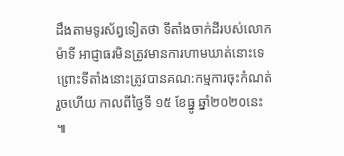ដឹងតាមទូរស័ព្វទៀតថា ទីតាំងចាក់ដីរបស់លោកម៉ាទី អាជ្ញាធរមិនត្រូវមានការហាមឃាត់នោះទេ ព្រោះទីតាំងនោះត្រូវបានគណ:កម្មការចុះកំណត់រួចហើយ កាលពីថ្ងៃទី ១៥ ខែធ្នូ ឆ្នាំ២០២០នេះ ៕